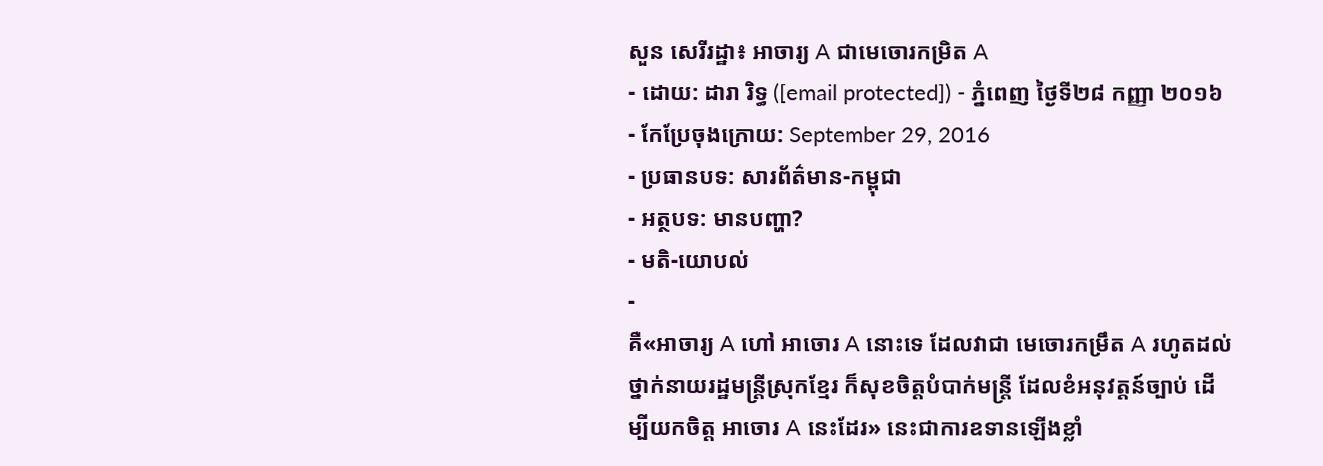សួន សេរីរដ្ឋា៖ អាចារ្យ A ជាមេចោរកម្រិត A
- ដោយ: ដារា រិទ្ធ ([email protected]) - ភ្នំពេញ ថ្ងៃទី២៨ កញ្ញា ២០១៦
- កែប្រែចុងក្រោយ: September 29, 2016
- ប្រធានបទ: សារព័ត៌មាន-កម្ពុជា
- អត្ថបទ: មានបញ្ហា?
- មតិ-យោបល់
-
គឺ«អាចារ្យ A ហៅ អាចោរ A នោះទេ ដែលវាជា មេចោរកម្រឹត A រហូតដល់ថ្នាក់នាយរដ្ឋមន្ត្រីស្រុកខ្មែរ ក៏សុខចិត្តបំបាក់មន្ត្រី ដែលខំអនុវត្តន៍ច្បាប់ ដើម្បីយកចិត្ត អាចោរ A នេះដែរ» នេះជាការឧទានឡើងខ្លាំ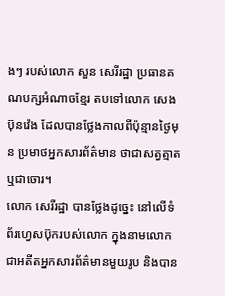ងៗ របស់លោក សួន សេរីរដ្ឋា ប្រធានគណបក្សអំណាចខ្មែរ តបទៅលោក សេង ប៊ុនវ៉េង ដែលបានថ្លែងកាលពីប៉ុន្មានថ្ងៃមុន ប្រមាថអ្នកសារព័ត៌មាន ថាជាសត្វត្មាត ឬជាចោរ។
លោក សេរីរដ្ឋា បានថ្លែងដូច្នេះ នៅលើទំព័រហ្វេសប៊ុករបស់លោក ក្នុងនាមលោកជាអតីតអ្នកសារព័ត៌មានមួយរូប និងបាន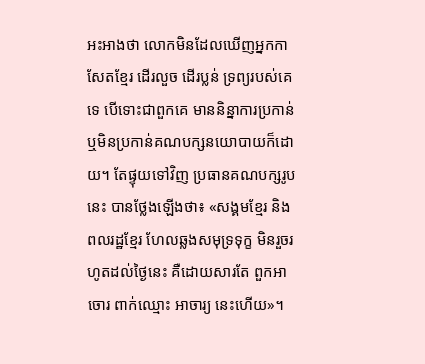អះអាងថា លោកមិនដែលឃើញអ្នកកាសែតខ្មែរ ដើរលួច ដើរប្លន់ ទ្រព្យរបស់គេទេ បើទោះជាពួកគេ មាននិន្នាការប្រកាន់ ឬមិនប្រកាន់គណបក្សនយោបាយក៏ដោយ។ តែផ្ទុយទៅវិញ ប្រធានគណបក្សរូបនេះ បានថ្លែងឡើងថា៖ «សង្គមខ្មែរ និងពលរដ្ឋខ្មែរ ហែលឆ្លងសមុទ្រទុក្ខ មិនរួចរហូតដល់ថ្ងៃនេះ គឺដោយសារតែ ពួកអាចោរ ពាក់ឈ្មោះ អាចារ្យ នេះហើយ»។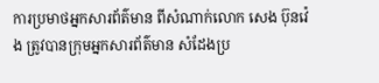ការប្រមាថអ្នកសារព័ត៌មាន ពីសំណាក់លោក សេង ប៊ុនវ៉េង ត្រូវបានក្រុមអ្នកសារព័ត៌មាន សំដែងប្រ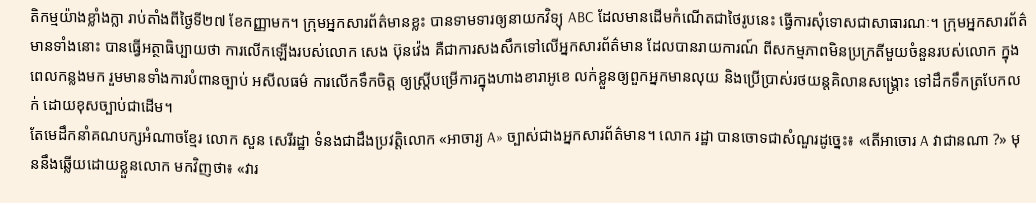តិកម្មយ៉ាងខ្លាំងក្លា រាប់តាំងពីថ្ងៃទី២៧ ខែកញ្ញាមក។ ក្រុមអ្នកសារព័ត៌មានខ្លះ បានទាមទារឲ្យនាយកវិទ្យុ ABC ដែលមានដើមកំណើតជាថៃរូបនេះ ធ្វើការសុំទោសជាសាធារណៈ។ ក្រុមអ្នកសារព័ត៌មានទាំងនោះ បានធ្វើអត្ថាធិប្បាយថា ការលើកឡើងរបស់លោក សេង ប៊ុនវ៉េង គឺជាការសងសឹកទៅលើអ្នកសារព័ត៌មាន ដែលបានរាយការណ៍ ពីសកម្មភាពមិនប្រក្រតីមួយចំនួនរបស់លោក ក្នុងពេលកន្លងមក រួមមានទាំងការបំពានច្បាប់ អសីលធម៌ ការលើកទឹកចិត្ត ឲ្យស្ត្រីបម្រើការក្នុងហាងខារាអូខេ លក់ខ្លួនឲ្យពួកអ្នកមានលុយ និងប្រើប្រាស់រថយន្តគិលានសង្គ្រោះ ទៅដឹកទឹកត្របែកលក់ ដោយខុសច្បាប់ជាដើម។
តែមេដឹកនាំគណបក្សអំណាចខ្មែរ លោក សួន សេរីរដ្ឋា ទំនងជាដឹងប្រវត្តិលោក «អាចារ្យ A» ច្បាស់ជាងអ្នកសារព័ត៌មាន។ លោក រដ្ឋា បានចោទជាសំណួរដូច្នេះ៖ «តើអាចោរ A វាជានណា ?» មុននឹងឆ្លើយដោយខ្លួនលោក មកវិញថា៖ «វារ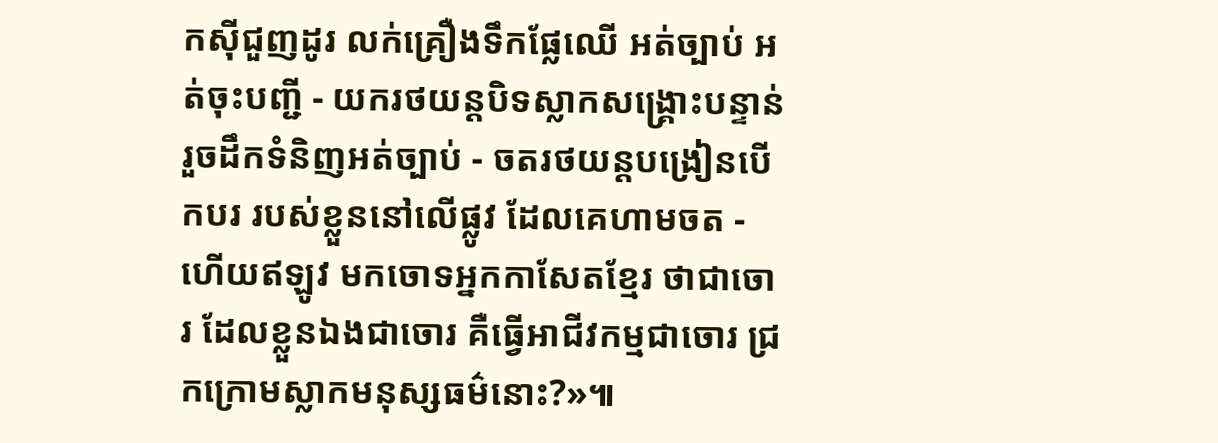កស៊ីជួញដូរ លក់គ្រឿងទឹកផ្លែឈើ អត់ច្បាប់ អត់ចុះបញ្ជី - យករថយន្តបិទស្លាកសង្គ្រោះបន្ទាន់ រួចដឹកទំនិញអត់ច្បាប់ - ចតរថយន្តបង្រៀនបើកបរ របស់ខ្លួននៅលើផ្លូវ ដែលគេហាមចត - ហើយឥឡូវ មកចោទអ្នកកាសែតខ្មែរ ថាជាចោរ ដែលខ្លួនឯងជាចោរ គឺធ្វើអាជីវកម្មជាចោរ ជ្រកក្រោមស្លាកមនុស្សធម៌នោះ?»៕